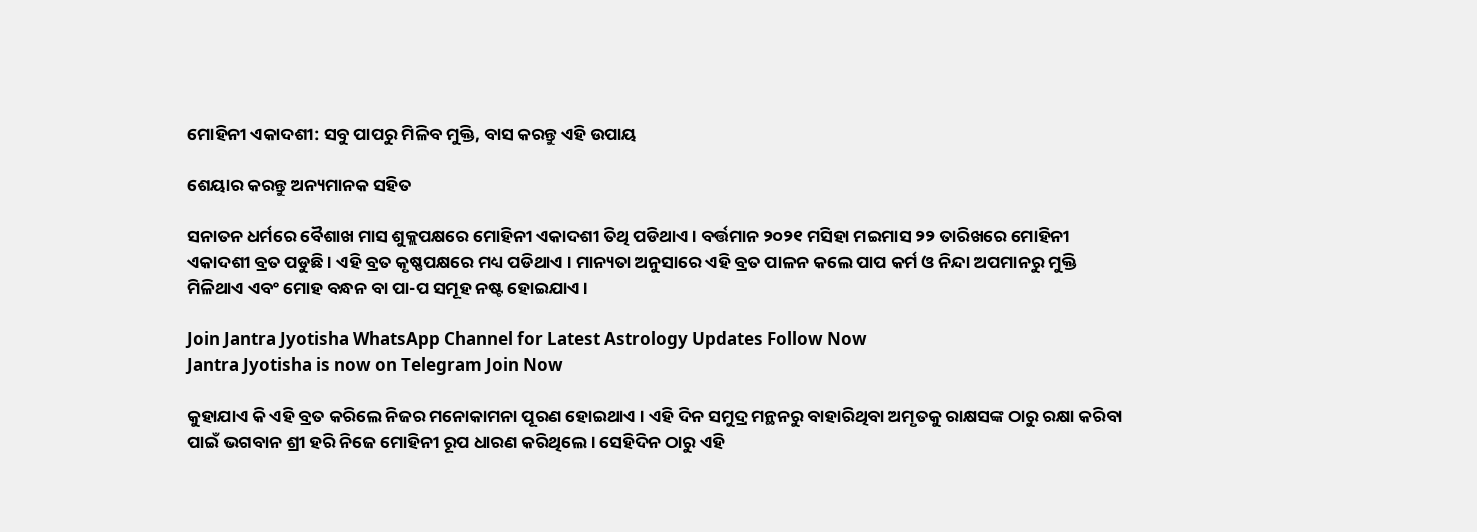ମୋହିନୀ ଏକାଦଶୀ: ସବୁ ପାପରୁ ମିଳିବ ମୁକ୍ତି, ବାସ କରନ୍ତୁ ଏହି ଉପାୟ

ଶେୟାର କରନ୍ତୁ ଅନ୍ୟମାନକ ସହିତ

ସନାତନ ଧର୍ମରେ ବୈଶାଖ ମାସ ଶୁକ୍ଲପକ୍ଷରେ ମୋହିନୀ ଏକାଦଶୀ ତିଥି ପଡିଥାଏ । ବର୍ତ୍ତମାନ ୨୦୨୧ ମସିହା ମଇମାସ ୨୨ ତାରିଖରେ ମୋହିନୀ ଏକାଦଶୀ ବ୍ରତ ପଡୁଛି । ଏହି ବ୍ରତ କୃଷ୍ଣପକ୍ଷରେ ମଧ୍ୟ ପଡିଥାଏ । ମାନ୍ୟତା ଅନୁସାରେ ଏହି ବ୍ରତ ପାଳନ କଲେ ପାପ କର୍ମ ଓ ନିନ୍ଦା ଅପମାନରୁ ମୁକ୍ତି ମିଳିଥାଏ ଏବଂ ମୋହ ବନ୍ଧନ ବା ପା-ପ ସମୂହ ନଷ୍ଟ ହୋଇଯାଏ ।

Join Jantra Jyotisha WhatsApp Channel for Latest Astrology Updates Follow Now
Jantra Jyotisha is now on Telegram Join Now

କୁହାଯାଏ କି ଏହି ବ୍ରତ କରିଲେ ନିଜର ମନୋକାମନା ପୂରଣ ହୋଇଥାଏ । ଏହି ଦିନ ସମୁଦ୍ର ମନ୍ଥନରୁ ବାହାରିଥିବା ଅମୃତକୁ ରାକ୍ଷସଙ୍କ ଠାରୁ ରକ୍ଷା କରିବା ପାଇଁ ଭଗବାନ ଶ୍ରୀ ହରି ନିଜେ ମୋହିନୀ ରୂପ ଧାରଣ କରିଥିଲେ । ସେହିଦିନ ଠାରୁ ଏହି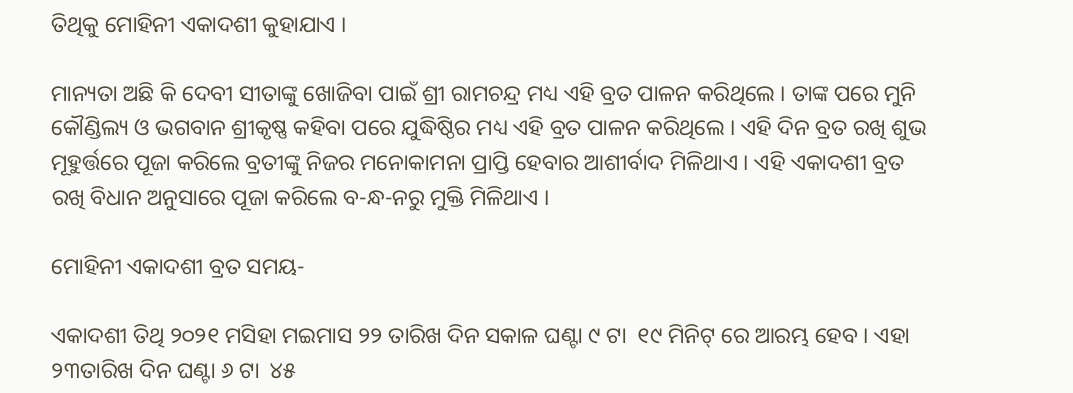ତିଥିକୁ ମୋହିନୀ ଏକାଦଶୀ କୁହାଯାଏ ।

ମାନ୍ୟତା ଅଛି କି ଦେବୀ ସୀତାଙ୍କୁ ଖୋଜିବା ପାଇଁ ଶ୍ରୀ ରାମଚନ୍ଦ୍ର ମଧ୍ୟ ଏହି ବ୍ରତ ପାଳନ କରିଥିଲେ । ତାଙ୍କ ପରେ ମୁନି କୌଣ୍ଡିଲ୍ୟ ଓ ଭଗବାନ ଶ୍ରୀକୃଷ୍ଣ କହିବା ପରେ ଯୁଦ୍ଧିଷ୍ଠିର ମଧ୍ୟ ଏହି ବ୍ରତ ପାଳନ କରିଥିଲେ । ଏହି ଦିନ ବ୍ରତ ରଖି ଶୁଭ ମୂହୁର୍ତ୍ତରେ ପୂଜା କରିଲେ ବ୍ରତୀଙ୍କୁ ନିଜର ମନୋକାମନା ପ୍ରାପ୍ତି ହେବାର ଆଶୀର୍ବାଦ ମିଳିଥାଏ । ଏହି ଏକାଦଶୀ ବ୍ରତ ରଖି ବିଧାନ ଅନୁସାରେ ପୂଜା କରିଲେ ବ-ନ୍ଧ-ନରୁ ମୁକ୍ତି ମିଳିଥାଏ ।

ମୋହିନୀ ଏକାଦଶୀ ବ୍ରତ ସମୟ-

ଏକାଦଶୀ ତିଥି ୨୦୨୧ ମସିହା ମଇମାସ ୨୨ ତାରିଖ ଦିନ ସକାଳ ଘଣ୍ଟା ୯ ଟା  ୧୯ ମିନିଟ୍ ରେ ଆରମ୍ଭ ହେବ । ଏହା ୨୩ତାରିଖ ଦିନ ଘଣ୍ଟା ୬ ଟା  ୪୫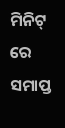ମିନିଟ୍ ରେ ସମାପ୍ତ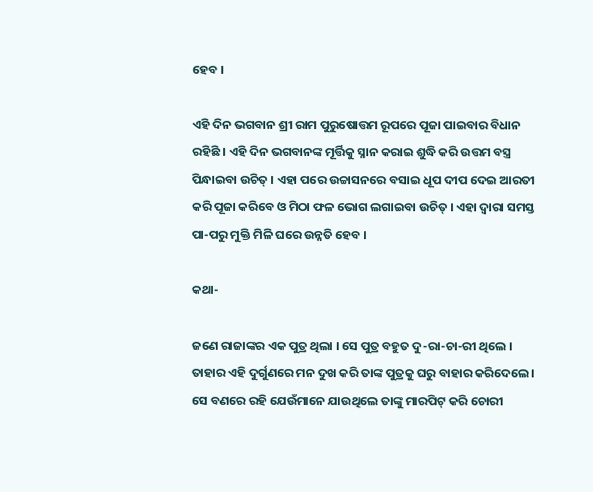ହେବ ।

ଏହି ଦିନ ଭଗବାନ ଶ୍ରୀ ରାମ ପୁରୁଷୋତ୍ତମ ରୂପରେ ପୂଜା ପାଇବାର ବିଧାନ ରହିଛି । ଏହି ଦିନ ଭଗବାନଙ୍କ ମୂର୍ତ୍ତିକୁ ସ୍ନାନ କରାଇ ଶୁଦ୍ଧି କରି ଉତ୍ତମ ବସ୍ତ୍ର ପିନ୍ଧାଇବା ଉଚିତ୍ । ଏହା ପରେ ଉଚ୍ଚାସନରେ ବସାଇ ଧୂପ ଦୀପ ଦେଇ ଆରତୀ କରି ପୂଜା କରିବେ ଓ ମିଠା ଫଳ ଭୋଗ ଲଗାଇବା ଉଚିତ୍ । ଏହା ଦ୍ଵାରା ସମସ୍ତ ପା-ପରୁ ମୁକ୍ତି ମିଳି ଘରେ ଉନ୍ନତି ହେବ ।

କଥା-

ଜଣେ ରାଜାଙ୍କର ଏକ ପୁତ୍ର ଥିଲା । ସେ ପୁତ୍ର ବହୁତ ଦୁ-ରା-ଚା-ରୀ ଥିଲେ । ତାହାର ଏହି ଦୁର୍ଗୁଣରେ ମନ ଦୁଖ କରି ତାଙ୍କ ପୁତ୍ରକୁ ଘରୁ ବାହାର କରିଦେଲେ । ସେ ବଣରେ ରହି ଯେଉଁମାନେ ଯାଉଥିଲେ ତାଙ୍କୁ ମାରପିଟ୍ କରି ଚୋରୀ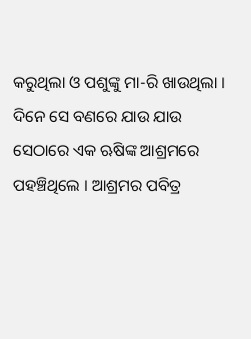କରୁଥିଲା ଓ ପଶୁଙ୍କୁ ମା-ରି ଖାଉଥିଲା । ଦିନେ ସେ ବଣରେ ଯାଉ ଯାଉ ସେଠାରେ ଏକ ଋଷିଙ୍କ ଆଶ୍ରମରେ ପହଞ୍ଚିଥିଲେ । ଆଶ୍ରମର ପବିତ୍ର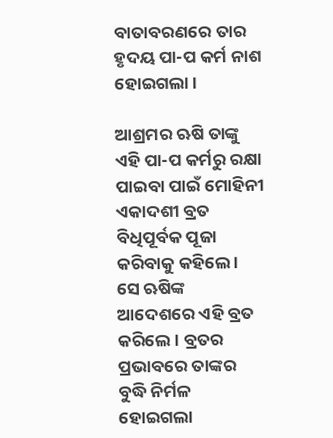ବାତାବରଣରେ ତାର ହୃଦୟ ପା-ପ କର୍ମ ନାଶ ହୋଇଗଲା ।

ଆଶ୍ରମର ଋଷି ତାଙ୍କୁ ଏହି ପା-ପ କର୍ମରୁ ରକ୍ଷା ପାଇବା ପାଇଁ ମୋହିନୀ ଏକାଦଶୀ ବ୍ରତ ବିଧିପୂର୍ବକ ପୂଜା କରିବାକୁ କହିଲେ । ସେ ଋଷିଙ୍କ ଆଦେଶରେ ଏହି ବ୍ରତ କରିଲେ । ବ୍ରତର ପ୍ରଭାବରେ ତାଙ୍କର ବୁଦ୍ଧି ନିର୍ମଳ ହୋଇଗଲା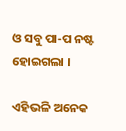ଓ ସବୁ ପା-ପ ନଷ୍ଟ ହୋଇଗଲା ।

ଏହିଭଳି ଅନେକ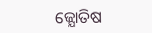ଜ୍ଯୋତିଷ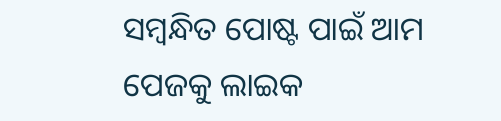ସମ୍ବନ୍ଧିତ ପୋଷ୍ଟ ପାଇଁ ଆମ ପେଜକୁ ଲାଇକ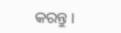କରନ୍ତୁ ।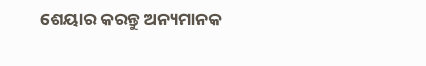ଶେୟାର କରନ୍ତୁ ଅନ୍ୟମାନକ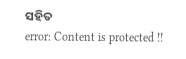ସହିତ
error: Content is protected !!